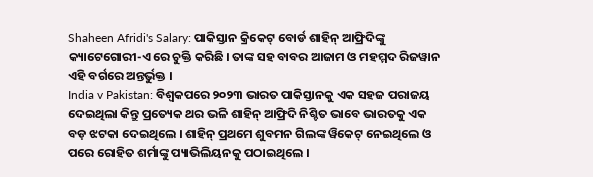Shaheen Afridi's Salary: ପାକିସ୍ତାନ କ୍ରିକେଟ୍ ବୋର୍ଡ ଶାହିନ୍ ଆଫ୍ରିଦିଙ୍କୁ କ୍ୟାଟେଗୋରୀ-ଏ ରେ ଚୁକ୍ତି କରିଛି । ତାଙ୍କ ସହ ବାବର ଆଜାମ ଓ ମହମ୍ମଦ ରିଜୱାନ ଏହି ବର୍ଗରେ ଅନ୍ତର୍ଭୁକ୍ତ ।
India v Pakistan: ବିଶ୍ୱକପରେ ୨୦୨୩ ଭାରତ ପାକିସ୍ତାନକୁ ଏକ ସହଜ ପରାଜୟ ଦେଇଥିଲା କିନ୍ତୁ ପ୍ରତ୍ୟେକ ଥର ଭଳି ଶାହିନ୍ ଆଫ୍ରିଦି ନିଶ୍ଚିତ ଭାବେ ଭାରତକୁ ଏକ ବଡ଼ ଝଟକା ଦେଇଥିଲେ । ଶାହିନ୍ ପ୍ରଥମେ ଶୁବମନ ଗିଲଙ୍କ ୱିକେଟ୍ ନେଇଥିଲେ ଓ ପରେ ରୋହିତ ଶର୍ମାଙ୍କୁ ପ୍ୟାଭିଲିୟନକୁ ପଠାଇଥିଲେ ।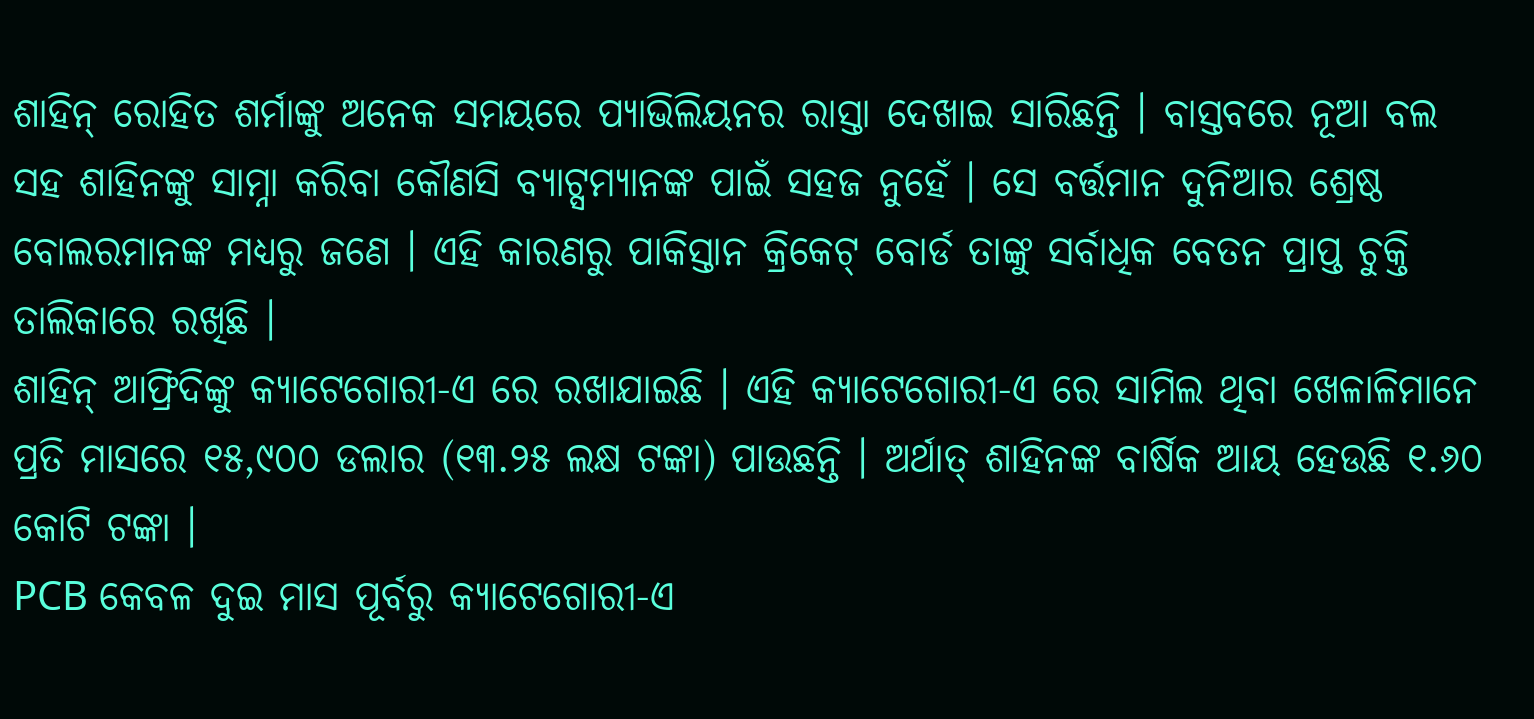ଶାହିନ୍ ରୋହିତ ଶର୍ମାଙ୍କୁ ଅନେକ ସମୟରେ ପ୍ୟାଭିଲିୟନର ରାସ୍ତା ଦେଖାଇ ସାରିଛନ୍ତି । ବାସ୍ତବରେ ନୂଆ ବଲ ସହ ଶାହିନଙ୍କୁ ସାମ୍ନା କରିବା କୌଣସି ବ୍ୟାଟ୍ସମ୍ୟାନଙ୍କ ପାଇଁ ସହଜ ନୁହେଁ । ସେ ବର୍ତ୍ତମାନ ଦୁନିଆର ଶ୍ରେଷ୍ଠ ବୋଲରମାନଙ୍କ ମଧ୍ୟରୁ ଜଣେ । ଏହି କାରଣରୁ ପାକିସ୍ତାନ କ୍ରିକେଟ୍ ବୋର୍ଡ ତାଙ୍କୁ ସର୍ବାଧିକ ବେତନ ପ୍ରାପ୍ତ ଚୁକ୍ତି ତାଲିକାରେ ରଖିଛି ।
ଶାହିନ୍ ଆଫ୍ରିଦିଙ୍କୁ କ୍ୟାଟେଗୋରୀ-ଏ ରେ ରଖାଯାଇଛି । ଏହି କ୍ୟାଟେଗୋରୀ-ଏ ରେ ସାମିଲ ଥିବା ଖେଳାଳିମାନେ ପ୍ରତି ମାସରେ ୧୫,୯୦୦ ଡଲାର (୧୩.୨୫ ଲକ୍ଷ ଟଙ୍କା) ପାଉଛନ୍ତି । ଅର୍ଥାତ୍ ଶାହିନଙ୍କ ବାର୍ଷିକ ଆୟ ହେଉଛି ୧.୬୦ କୋଟି ଟଙ୍କା ।
PCB କେବଳ ଦୁଇ ମାସ ପୂର୍ବରୁ କ୍ୟାଟେଗୋରୀ-ଏ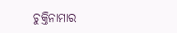ଚୁକ୍ତିନାମାର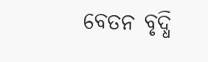ବେତନ ବୃଦ୍ଧି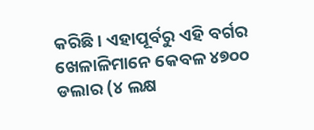କରିଛି । ଏହାପୂର୍ବରୁ ଏହି ବର୍ଗର ଖେଳାଳିମାନେ କେବଳ ୪୭୦୦ ଡଲାର (୪ ଲକ୍ଷ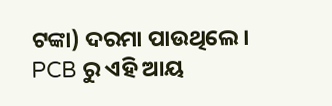ଟଙ୍କା) ଦରମା ପାଉଥିଲେ ।
PCB ରୁ ଏହି ଆୟ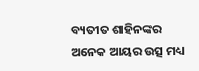ବ୍ୟତୀତ ଶାହିନଙ୍କର ଅନେକ ଆୟର ଉତ୍ସ ମଧ୍ୟ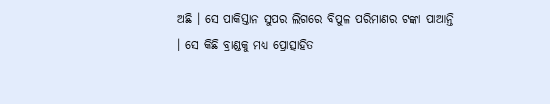ଅଛି । ସେ ପାକିସ୍ତାନ ସୁପର ଲିଗରେ ବିପୁଳ ପରିମାଣର ଟଙ୍କା ପାଆନ୍ତି । ସେ କିଛି ବ୍ରାଣ୍ଡକୁ ମଧ୍ୟ ପ୍ରୋତ୍ସାହିତ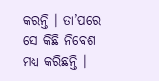କରନ୍ତି । ତା’ପରେ ସେ କିଛି ନିବେଶ ମଧ୍ୟ କରିଛନ୍ତି ।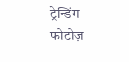ट्रेन्डिंग फोटोज़